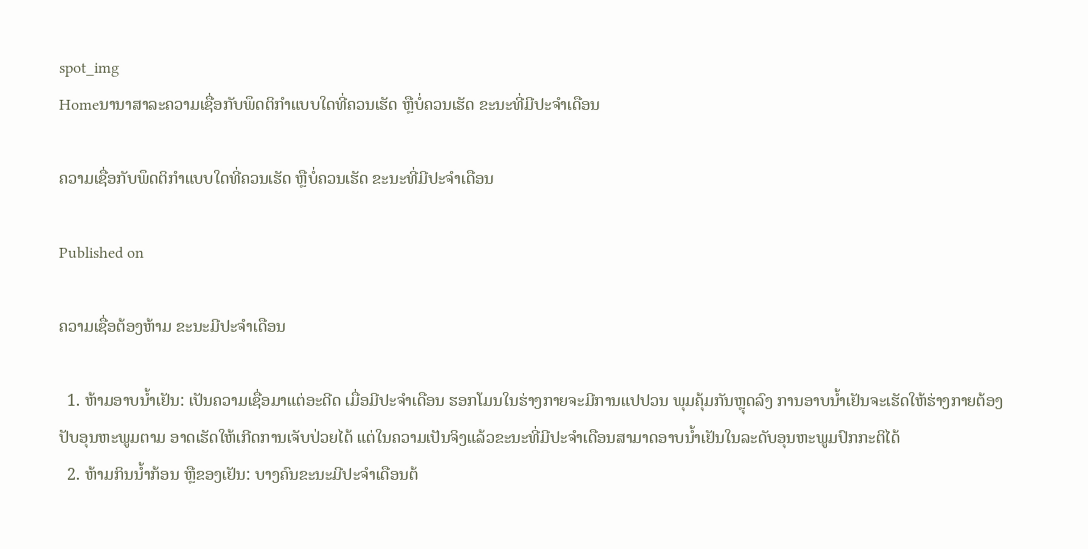spot_img
Homeນານາສາລະຄວາມເຊື່ອກັບພຶດຕິກໍາແບບໃດທີ່ຄວນເຮັດ ຫຼືບໍ່ຄວນເຮັດ ຂະນະທີ່ມີປະຈໍາເດືອນ

ຄວາມເຊື່ອກັບພຶດຕິກໍາແບບໃດທີ່ຄວນເຮັດ ຫຼືບໍ່ຄວນເຮັດ ຂະນະທີ່ມີປະຈໍາເດືອນ

Published on

ຄວາມເຊື່ອຕ້ອງຫ້າມ ຂະນະມີປະຈໍາເດືອນ

  1. ຫ້າມອາບນໍ້າເຢັນ: ເປັນຄວາມເຊື່ອມາແຕ່ອະດີດ ເມື່ອມີປະຈໍາເດືອນ ຮອກໂມນໃນຮ່າງກາຍຈະມີການແປປວນ ພຸມຄຸ້ມກັນຫຼຸດລົງ ການອາບນໍ້າເຢັນຈະເຮັດໃຫ້ຮ່າງກາຍຕ້ອງປັບອຸນຫະພູມຕາມ ອາດເຮັດໃຫ້ເກີດການເຈັບປ່ວຍໄດ້ ແຕ່ໃນຄວາມເປັນຈິງແລ້ວຂະນະທີ່ມີປະຈໍາເດືອນສາມາດອາບນໍ້າເຢັນໃນລະດັບອຸນຫະພູມປົກກະຕິໄດ້
  2. ຫ້າມກິນນໍ້າກ້ອນ ຫຼືຂອງເຢັນ: ບາງຄົນຂະນະມີປະຈໍາເດືອນຕ້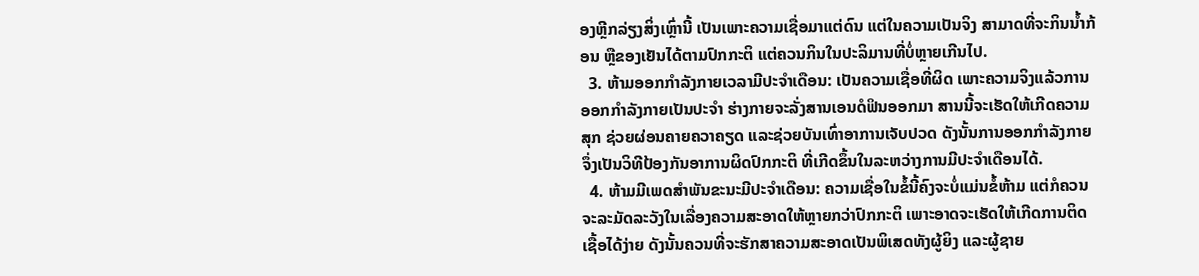ອງຫຼີກລ່ຽງສິ່ງເຫຼົ່ານີ້ ເປັນເພາະຄວາມເຊື່ອມາແຕ່ດົນ ແຕ່ໃນຄວາມເປັນຈິງ ສາມາດທີ່ຈະກິນນໍ້າກ້ອນ ຫຼືຂອງເຢັນໄດ້ຕາມປົກກະຕິ ແຕ່ຄວນກິນໃນປະລິມານທີ່ບໍ່ຫຼາຍເກີນໄປ.
  3. ຫ້າມອອກກໍາລັງກາຍເວລາມີປະຈໍາເດືອນ: ເປັນຄວາມເຊື່ອທີ່ຜິດ ເພາະຄວາມຈິງແລ້ວການອອກກໍາລັງກາຍເປັນປະຈໍາ ຮ່າງກາຍຈະລັ່ງສານເອນດໍຟິນອອກມາ ສານນີ້ຈະເຮັດໃຫ້ເກີດຄວາມສຸກ ຊ່ວຍຜ່ອນຄາຍຄວາຄຽດ ແລະຊ່ວຍບັນເທົ່າອາການເຈັບປວດ ດັງນັ້ນການອອກກໍາລັງກາຍຈຶ່ງເປັນວິທີປ້ອງກັນອາການຜິດປົກກະຕິ ທີ່ເກີດຂຶ້ນໃນລະຫວ່າງການມີປະຈໍາເດືອນໄດ້.
  4. ຫ້າມມີເພດສໍາພັນຂະນະມີປະຈໍາເດືອນ: ຄວາມເຊື່ອໃນຂໍ້ນີ້ຄົງຈະບໍ່ແມ່ນຂໍ້ຫ້າມ ແຕ່ກໍຄວນຈະລະມັດລະວັງໃນເລື່ອງຄວາມສະອາດໃຫ້ຫຼາຍກວ່າປົກກະຕິ ເພາະອາດຈະເຮັດໃຫ້ເກີດການຕິດເຊື້ອໄດ້ງ່າຍ ດັງນັ້ນຄວນທີ່ຈະຮັກສາຄວາມສະອາດເປັນພິເສດທັງຜູ້ຍິງ ແລະຜູ້ຊາຍ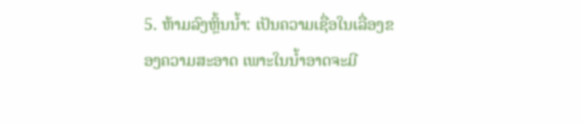5. ຫ້າມລົງຫຼິ້ນນໍ້າ: ເປັນຄວາມເຊື່ອໃນເລື່ອງຂອງຄວາມສະອາດ ເພາະໃນນໍ້າອາດຈະມີ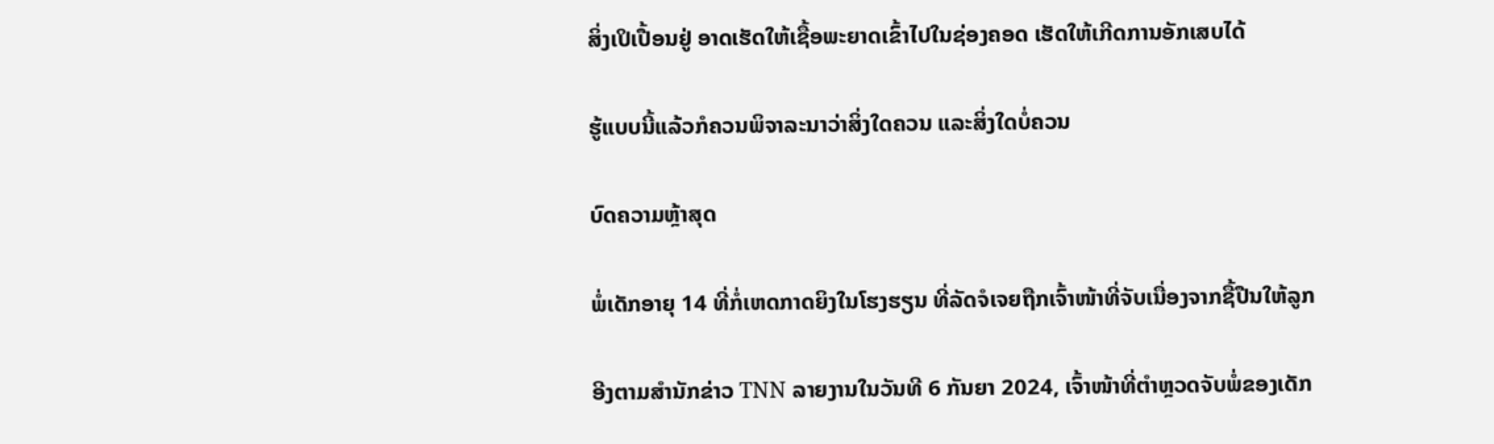ສິ່ງເປິເປື້ອນຢູ່ ອາດເຮັດໃຫ້ເຊື້ອພະຍາດເຂົ້າໄປໃນຊ່ອງຄອດ ເຮັດໃຫ້ເກີດການອັກເສບໄດ້

ຮູ້ແບບນີ້ແລ້ວກໍຄວນພິຈາລະນາວ່າສິ່ງໃດຄວນ ແລະສິ່ງໃດບໍ່ຄວນ

ບົດຄວາມຫຼ້າສຸດ

ພໍ່ເດັກອາຍຸ 14 ທີ່ກໍ່ເຫດກາດຍິງໃນໂຮງຮຽນ ທີ່ລັດຈໍເຈຍຖືກເຈົ້າໜ້າທີ່ຈັບເນື່ອງຈາກຊື້ປືນໃຫ້ລູກ

ອີງຕາມສຳນັກຂ່າວ TNN ລາຍງານໃນວັນທີ 6 ກັນຍາ 2024, ເຈົ້າໜ້າທີ່ຕຳຫຼວດຈັບພໍ່ຂອງເດັກ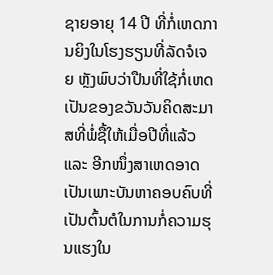ຊາຍອາຍຸ 14 ປີ ທີ່ກໍ່ເຫດການຍິງໃນໂຮງຮຽນທີ່ລັດຈໍເຈຍ ຫຼັງພົບວ່າປືນທີ່ໃຊ້ກໍ່ເຫດເປັນຂອງຂວັນວັນຄິດສະມາສທີ່ພໍ່ຊື້ໃຫ້ເມື່ອປີທີ່ແລ້ວ ແລະ ອີກໜຶ່ງສາເຫດອາດເປັນເພາະບັນຫາຄອບຄົບທີ່ເປັນຕົ້ນຕໍໃນການກໍ່ຄວາມຮຸນແຮງໃນ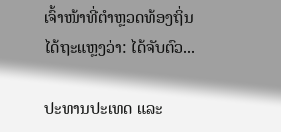ເຈົ້າໜ້າທີ່ຕຳຫຼວດທ້ອງຖິ່ນໄດ້ຖະແຫຼງວ່າ: ໄດ້ຈັບຕົວ...

ປະທານປະເທດ ແລະ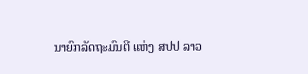ນາຍົກລັດຖະມົນຕີ ແຫ່ງ ສປປ ລາວ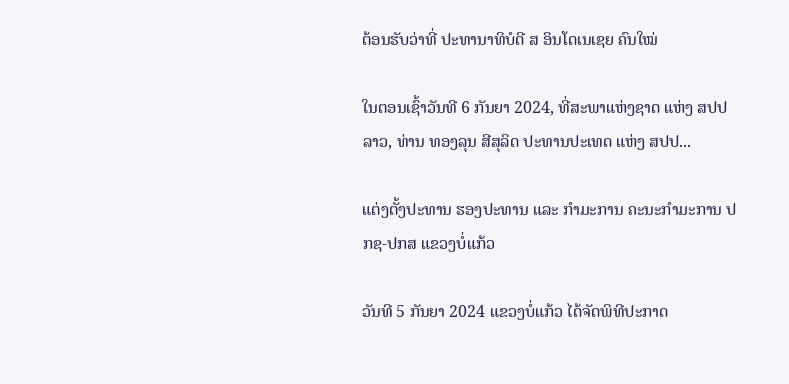ຕ້ອນຮັບວ່າທີ່ ປະທານາທິບໍດີ ສ ອິນໂດເນເຊຍ ຄົນໃໝ່

ໃນຕອນເຊົ້າວັນທີ 6 ກັນຍາ 2024, ທີ່ສະພາແຫ່ງຊາດ ແຫ່ງ ສປປ ລາວ, ທ່ານ ທອງລຸນ ສີສຸລິດ ປະທານປະເທດ ແຫ່ງ ສປປ...

ແຕ່ງຕັ້ງປະທານ ຮອງປະທານ ແລະ ກຳມະການ ຄະນະກຳມະການ ປກຊ-ປກສ ແຂວງບໍ່ແກ້ວ

ວັນທີ 5 ກັນຍາ 2024 ແຂວງບໍ່ແກ້ວ ໄດ້ຈັດພິທີປະກາດ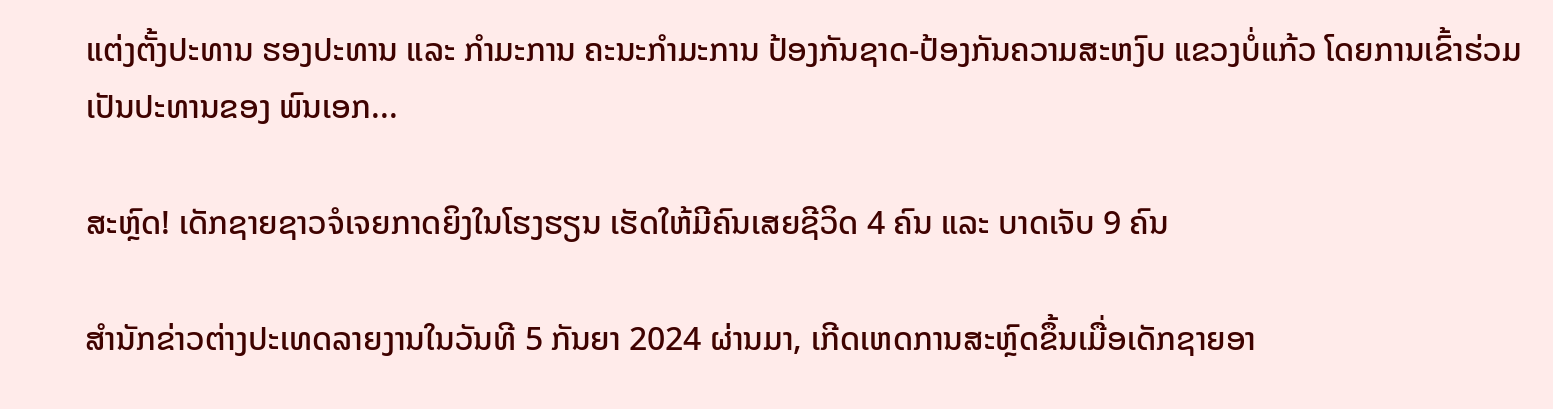ແຕ່ງຕັ້ງປະທານ ຮອງປະທານ ແລະ ກຳມະການ ຄະນະກຳມະການ ປ້ອງກັນຊາດ-ປ້ອງກັນຄວາມສະຫງົບ ແຂວງບໍ່ແກ້ວ ໂດຍການເຂົ້າຮ່ວມເປັນປະທານຂອງ ພົນເອກ...

ສະຫຼົດ! ເດັກຊາຍຊາວຈໍເຈຍກາດຍິງໃນໂຮງຮຽນ ເຮັດໃຫ້ມີຄົນເສຍຊີວິດ 4 ຄົນ ແລະ ບາດເຈັບ 9 ຄົນ

ສຳນັກຂ່າວຕ່າງປະເທດລາຍງານໃນວັນທີ 5 ກັນຍາ 2024 ຜ່ານມາ, ເກີດເຫດການສະຫຼົດຂຶ້ນເມື່ອເດັກຊາຍອາ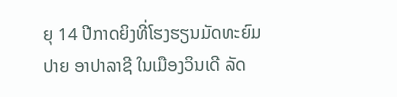ຍຸ 14 ປີກາດຍິງທີ່ໂຮງຮຽນມັດທະຍົມປາຍ ອາປາລາຊີ ໃນເມືອງວິນເດີ ລັດ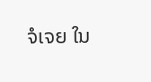ຈໍເຈຍ ໃນ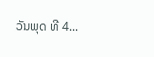ວັນພຸດ ທີ 4...